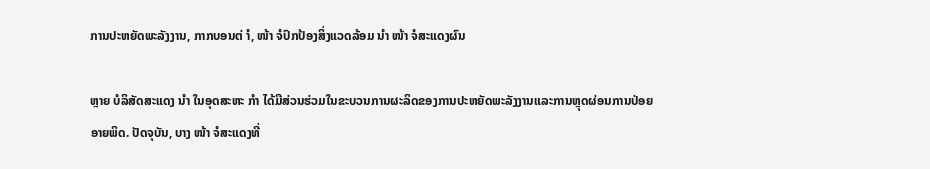ການປະຫຍັດພະລັງງານ, ກາກບອນຕ່ ຳ, ໜ້າ ຈໍປົກປ້ອງສິ່ງແວດລ້ອມ ນຳ ໜ້າ ຈໍສະແດງຜົນ

ຫຼາຍ ບໍລິສັດສະແດງ ນຳ ໃນອຸດສະຫະ ກຳ ໄດ້ມີສ່ວນຮ່ວມໃນຂະບວນການຜະລິດຂອງການປະຫຍັດພະລັງງານແລະການຫຼຸດຜ່ອນການປ່ອຍອາຍພິດ. ປັດຈຸບັນ, ບາງ ໜ້າ ຈໍສະແດງທີ່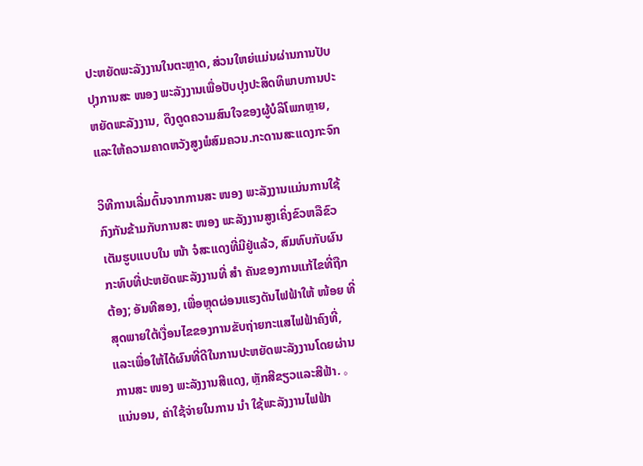ປະຫຍັດພະລັງງານໃນຕະຫຼາດ, ສ່ວນໃຫຍ່ແມ່ນຜ່ານການປັບປຸງການສະ ໜອງ ພະລັງງານເພື່ອປັບປຸງປະສິດທິພາບການປະຫຍັດພະລັງງານ, ດຶງດູດຄວາມສົນໃຈຂອງຜູ້ບໍລິໂພກຫຼາຍ, ແລະໃຫ້ຄວາມຄາດຫວັງສູງພໍສົມຄວນ.ກະດານສະແດງກະຈົກ

ວິທີການເລີ່ມຕົ້ນຈາກການສະ ໜອງ ພະລັງງານແມ່ນການໃຊ້ກົງກັນຂ້າມກັບການສະ ໜອງ ພະລັງງານສູງເຄິ່ງຂົວຫລືຂົວເຕັມຮູບແບບໃນ ໜ້າ ຈໍສະແດງທີ່ມີຢູ່ແລ້ວ, ສົມທົບກັບຜົນກະທົບທີ່ປະຫຍັດພະລັງງານທີ່ ສຳ ຄັນຂອງການແກ້ໄຂທີ່ຖືກຕ້ອງ; ອັນທີສອງ, ເພື່ອຫຼຸດຜ່ອນແຮງດັນໄຟຟ້າໃຫ້ ໜ້ອຍ ທີ່ສຸດພາຍໃຕ້ເງື່ອນໄຂຂອງການຂັບຖ່າຍກະແສໄຟຟ້າຄົງທີ່, ແລະເພື່ອໃຫ້ໄດ້ຜົນທີ່ດີໃນການປະຫຍັດພະລັງງານໂດຍຜ່ານການສະ ໜອງ ພະລັງງານສີແດງ, ຫຼັກສີຂຽວແລະສີຟ້າ. 。 ແນ່ນອນ, ຄ່າໃຊ້ຈ່າຍໃນການ ນຳ ໃຊ້ພະລັງງານໄຟຟ້າ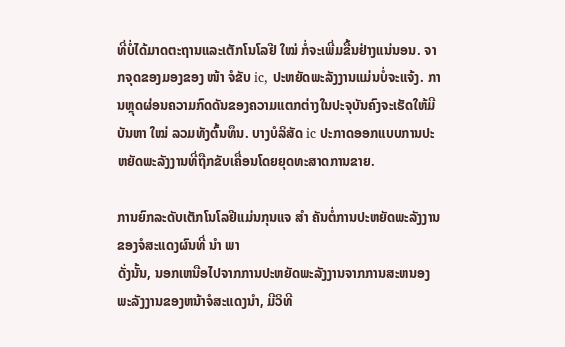ທີ່ບໍ່ໄດ້ມາດຕະຖານແລະເຕັກໂນໂລຢີ ໃໝ່ ກໍ່ຈະເພີ່ມຂື້ນຢ່າງແນ່ນອນ. ຈາກຈຸດຂອງມອງຂອງ ໜ້າ ຈໍຂັບ ic, ປະຫຍັດພະລັງງານແມ່ນບໍ່ຈະແຈ້ງ. ການຫຼຸດຜ່ອນຄວາມກົດດັນຂອງຄວາມແຕກຕ່າງໃນປະຈຸບັນຄົງຈະເຮັດໃຫ້ມີບັນຫາ ໃໝ່ ລວມທັງຕົ້ນທຶນ. ບາງບໍລິສັດ ic ປະກາດອອກແບບການປະຫຍັດພະລັງງານທີ່ຖືກຂັບເຄື່ອນໂດຍຍຸດທະສາດການຂາຍ.

ການຍົກລະດັບເຕັກໂນໂລຢີແມ່ນກຸນແຈ ສຳ ຄັນຕໍ່ການປະຫຍັດພະລັງງານຂອງຈໍສະແດງຜົນທີ່ ນຳ ພາ
ດັ່ງນັ້ນ, ນອກເຫນືອໄປຈາກການປະຫຍັດພະລັງງານຈາກການສະຫນອງພະລັງງານຂອງຫນ້າຈໍສະແດງນໍາ, ມີວິທີ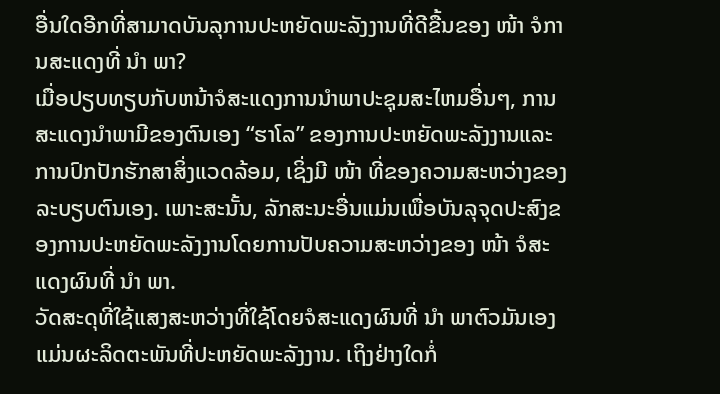ອື່ນໃດອີກທີ່ສາມາດບັນລຸການປະຫຍັດພະລັງງານທີ່ດີຂື້ນຂອງ ໜ້າ ຈໍການສະແດງທີ່ ນຳ ພາ?
ເມື່ອປຽບທຽບກັບຫນ້າຈໍສະແດງການນໍາພາປະຊຸມສະໄຫມອື່ນໆ, ການສະແດງນໍາພາມີຂອງຕົນເອງ “ຮາໂລ” ຂອງການປະຫຍັດພະລັງງານແລະການປົກປັກຮັກສາສິ່ງແວດລ້ອມ, ເຊິ່ງມີ ໜ້າ ທີ່ຂອງຄວາມສະຫວ່າງຂອງລະບຽບຕົນເອງ. ເພາະສະນັ້ນ, ລັກສະນະອື່ນແມ່ນເພື່ອບັນລຸຈຸດປະສົງຂອງການປະຫຍັດພະລັງງານໂດຍການປັບຄວາມສະຫວ່າງຂອງ ໜ້າ ຈໍສະແດງຜົນທີ່ ນຳ ພາ.
ວັດສະດຸທີ່ໃຊ້ແສງສະຫວ່າງທີ່ໃຊ້ໂດຍຈໍສະແດງຜົນທີ່ ນຳ ພາຕົວມັນເອງແມ່ນຜະລິດຕະພັນທີ່ປະຫຍັດພະລັງງານ. ເຖິງຢ່າງໃດກໍ່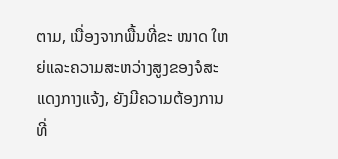ຕາມ, ເນື່ອງຈາກພື້ນທີ່ຂະ ໜາດ ໃຫຍ່ແລະຄວາມສະຫວ່າງສູງຂອງຈໍສະແດງກາງແຈ້ງ, ຍັງມີຄວາມຕ້ອງການທີ່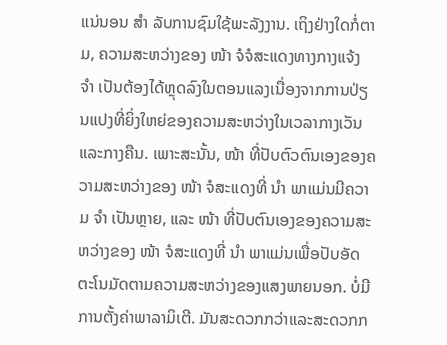ແນ່ນອນ ສຳ ລັບການຊົມໃຊ້ພະລັງງານ. ເຖິງຢ່າງໃດກໍ່ຕາມ, ຄວາມສະຫວ່າງຂອງ ໜ້າ ຈໍຈໍສະແດງທາງກາງແຈ້ງ ຈຳ ເປັນຕ້ອງໄດ້ຫຼຸດລົງໃນຕອນແລງເນື່ອງຈາກການປ່ຽນແປງທີ່ຍິ່ງໃຫຍ່ຂອງຄວາມສະຫວ່າງໃນເວລາກາງເວັນແລະກາງຄືນ. ເພາະສະນັ້ນ, ໜ້າ ທີ່ປັບຕົວຕົນເອງຂອງຄວາມສະຫວ່າງຂອງ ໜ້າ ຈໍສະແດງທີ່ ນຳ ພາແມ່ນມີຄວາມ ຈຳ ເປັນຫຼາຍ, ແລະ ໜ້າ ທີ່ປັບຕົນເອງຂອງຄວາມສະຫວ່າງຂອງ ໜ້າ ຈໍສະແດງທີ່ ນຳ ພາແມ່ນເພື່ອປັບອັດຕະໂນມັດຕາມຄວາມສະຫວ່າງຂອງແສງພາຍນອກ. ບໍ່ມີການຕັ້ງຄ່າພາລາມິເຕີ. ມັນສະດວກກວ່າແລະສະດວກກ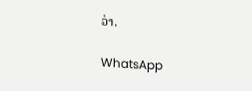ວ່າ.

WhatsApp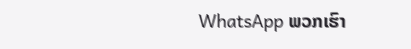WhatsApp ພວກເຮົາ